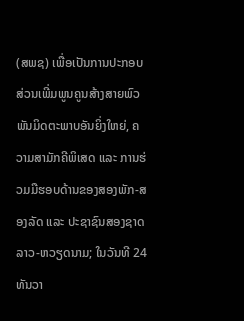(ສພຊ) ເພື່ອເປັນການປະກອບສ່ວນເພີ່ມພູນຄູນສ້າງສາຍພົວພັນມິດຕະພາບອັນຍິ່ງໃຫຍ່, ຄວາມສາມັກຄີພິເສດ ແລະ ການຮ່ວມມືຮອບດ້ານຂອງສອງພັກ-ສອງລັດ ແລະ ປະຊາຊົນສອງຊາດ ລາວ-ຫວຽດນາມ; ໃນວັນທີ 24 ທັນວາ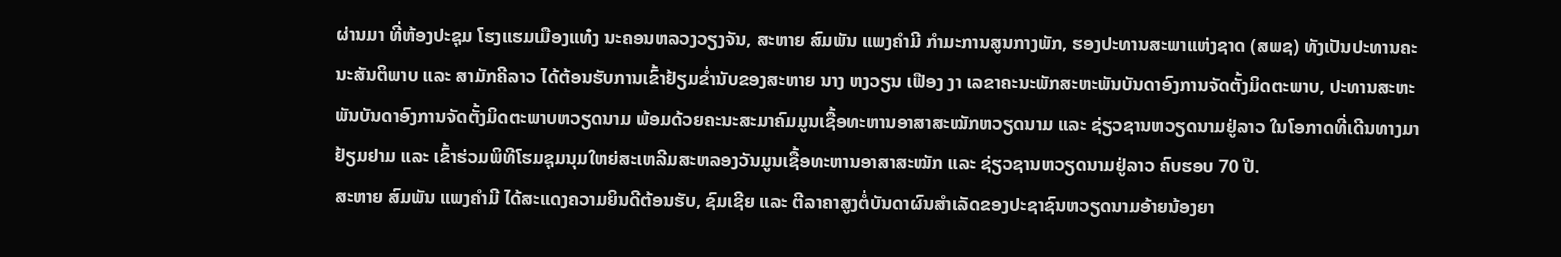ຜ່ານມາ ທີ່ຫ້ອງປະຊຸມ ໂຮງແຮມເມືອງແທ໋ງ ນະຄອນຫລວງວຽງຈັນ, ສະຫາຍ ສົມພັນ ແພງຄຳມີ ກຳມະການສູນກາງພັກ, ຮອງປະທານສະພາແຫ່ງຊາດ (ສພຊ) ທັງເປັນປະທານຄະນະສັນຕິພາບ ແລະ ສາມັກຄີລາວ ໄດ້ຕ້ອນຮັບການເຂົ້າຢ້ຽມຂ່ຳນັບຂອງສະຫາຍ ນາງ ຫງວຽນ ເຟືອງ ງາ ເລຂາຄະນະພັກສະຫະພັນບັນດາອົງການຈັດຕັ້ງມິດຕະພາບ, ປະທານສະຫະພັນບັນດາອົງການຈັດຕັ້ງມິດຕະພາບຫວຽດນາມ ພ້ອມດ້ວຍຄະນະສະມາຄົມມູນເຊື້ອທະຫານອາສາສະໝັກຫວຽດນາມ ແລະ ຊ່ຽວຊານຫວຽດນາມຢູ່ລາວ ໃນໂອກາດທີ່ເດີນທາງມາຢ້ຽມຢາມ ແລະ ເຂົ້າຮ່ວມພິທີໂຮມຊຸມນຸມໃຫຍ່ສະເຫລີມສະຫລອງວັນມູນເຊື້ອທະຫານອາສາສະໝັກ ແລະ ຊ່ຽວຊານຫວຽດນາມຢູ່ລາວ ຄົບຮອບ 70 ປີ.
ສະຫາຍ ສົມພັນ ແພງຄຳມີ ໄດ້ສະແດງຄວາມຍິນດີຕ້ອນຮັບ, ຊົມເຊີຍ ແລະ ຕີລາຄາສູງຕໍ່ບັນດາຜົນສຳເລັດຂອງປະຊາຊົນຫວຽດນາມອ້າຍນ້ອງຍາ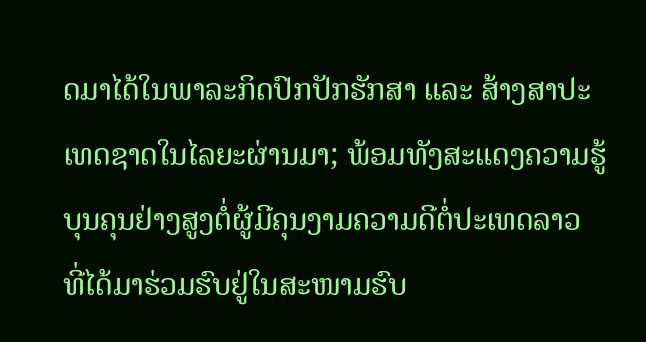ດມາໄດ້ໃນພາລະກິດປົກປັກຮັກສາ ແລະ ສ້າງສາປະເທດຊາດໃນໄລຍະຜ່ານມາ; ພ້ອມທັງສະແດງຄວາມຮູ້ບຸນຄຸນຢ່າງສູງຕໍ່ຜູ້ມີຄຸນງາມຄວາມດີຕໍ່ປະເທດລາວ ທີ່ໄດ້ມາຮ່ວມຮົບຢູ່ໃນສະໜາມຮົບ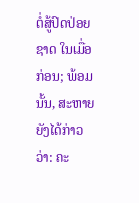ຕໍ່ສູ້ປົດປ່ອຍຊາດ ໃນເມື່ອກ່ອນ; ພ້ອມນັ້ນ, ສະຫາຍຍັງໄດ້ກ່າວວ່າ: ຄະ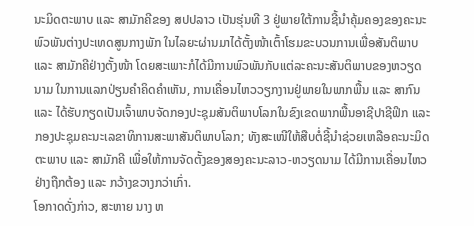ນະມິດຕະພາບ ແລະ ສາມັກຄີຂອງ ສປປລາວ ເປັນຮຸ່ນທີ 3 ຢູ່ພາຍໃຕ້ການຊີ້ນຳຄຸ້ມຄອງຂອງຄະນະພົວພັນຕ່າງປະເທດສູນກາງພັກ ໃນໄລຍະຜ່ານມາໄດ້ຕັ້ງໜ້າເຕົ້າໂຮມຂະບວນການເພື່ອສັນຕິພາບ ແລະ ສາມັກຄີຢ່າງຕັ້ງໜ້າ ໂດຍສະເພາະກໍໄດ້ມີການພົວພັນກັບແຕ່ລະຄະນະສັນຕິພາບຂອງຫວຽດນາມ ໃນການແລກປ່ຽນຄຳຄິດຄຳເຫັນ, ການເຄື່ອນໄຫວວຽກງານຢູ່ພາຍໃນພາກພື້ນ ແລະ ສາກົນ ແລະ ໄດ້ຮັບກຽດເປັນເຈົ້າພາບຈັດກອງປະຊຸມສັນຕິພາບໂລກໃນຂົງເຂດພາກພື້ນອາຊີປາຊີຟິກ ແລະ ກອງປະຊຸມຄະນະເລຂາທິການສະພາສັນຕິພາບໂລກ; ທັງສະເໜີໃຫ້ສືບຕໍ່ຊີ້ນຳຊ່ວຍເຫລືອຄະນະມິດຕະພາບ ແລະ ສາມັກຄີ ເພື່ອໃຫ້ການຈັດຕັ້ງຂອງສອງຄະນະລາວ-ຫວຽດນາມ ໄດ້ມີການເຄື່ອນໄຫວຢ່າງຖືກຕ້ອງ ແລະ ກວ້າງຂວາງກວ່າເກົ່າ.
ໂອກາດດັ່ງກ່າວ, ສະຫາຍ ນາງ ຫ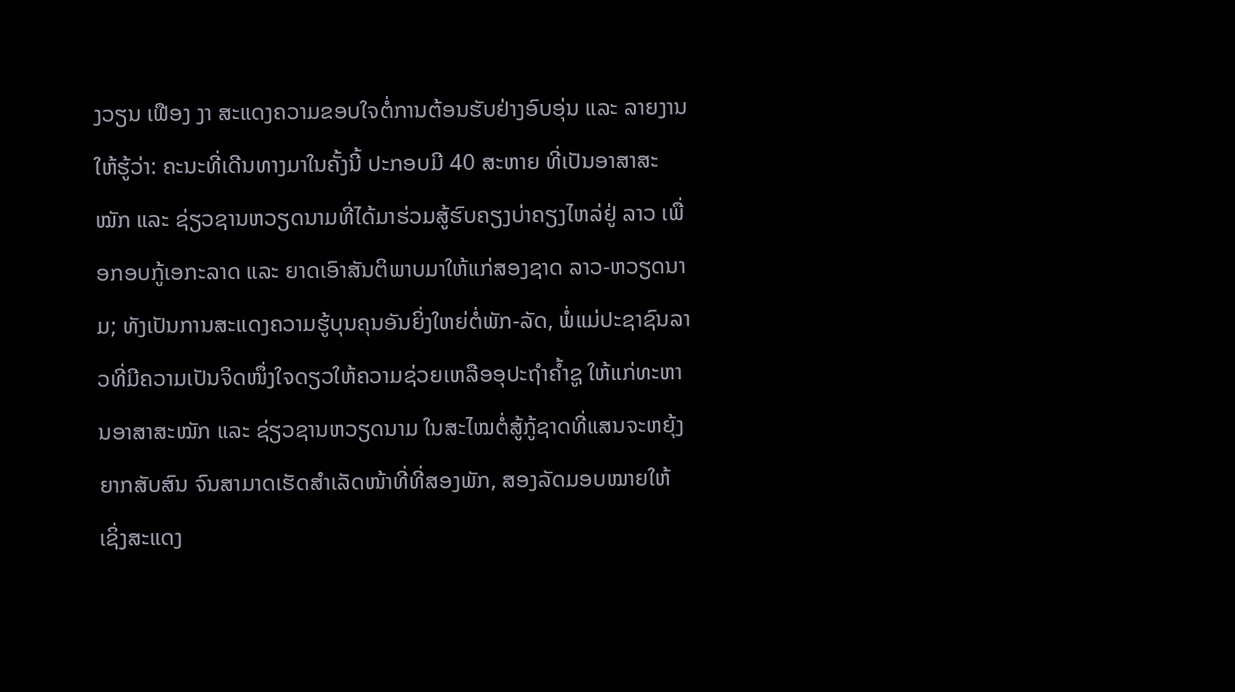ງວຽນ ເຟືອງ ງາ ສະແດງຄວາມຂອບໃຈຕໍ່ການຕ້ອນຮັບຢ່າງອົບອຸ່ນ ແລະ ລາຍງານໃຫ້ຮູ້ວ່າ: ຄະນະທີ່ເດີນທາງມາໃນຄັ້ງນີ້ ປະກອບມີ 40 ສະຫາຍ ທີ່ເປັນອາສາສະໝັກ ແລະ ຊ່ຽວຊານຫວຽດນາມທີ່ໄດ້ມາຮ່ວມສູ້ຮົບຄຽງບ່າຄຽງໄຫລ່ຢູ່ ລາວ ເພື່ອກອບກູ້ເອກະລາດ ແລະ ຍາດເອົາສັນຕິພາບມາໃຫ້ແກ່ສອງຊາດ ລາວ-ຫວຽດນາມ; ທັງເປັນການສະແດງຄວາມຮູ້ບຸນຄຸນອັນຍິ່ງໃຫຍ່ຕໍ່ພັກ-ລັດ, ພໍ່ແມ່ປະຊາຊົນລາວທີ່ມີຄວາມເປັນຈິດໜຶ່ງໃຈດຽວໃຫ້ຄວາມຊ່ວຍເຫລືອອຸປະຖຳຄ້ຳຊູ ໃຫ້ແກ່ທະຫານອາສາສະໝັກ ແລະ ຊ່ຽວຊານຫວຽດນາມ ໃນສະໄໝຕໍ່ສູ້ກູ້ຊາດທີ່ແສນຈະຫຍຸ້ງຍາກສັບສົນ ຈົນສາມາດເຮັດສຳເລັດໜ້າທີ່ທີ່ສອງພັກ, ສອງລັດມອບໝາຍໃຫ້ ເຊິ່ງສະແດງ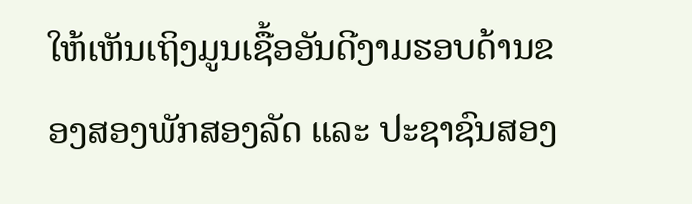ໃຫ້ເຫັນເຖິງມູນເຊື້ອອັນດີງາມຮອບດ້ານຂອງສອງພັກສອງລັດ ແລະ ປະຊາຊົນສອງ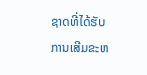ຊາດທີ່ໄດ້ຮັບການເສີມຂະຫ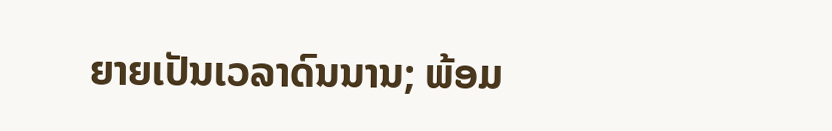ຍາຍເປັນເວລາດົນນານ; ພ້ອມ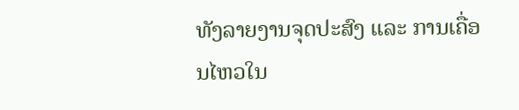ທັງລາຍງານຈຸດປະສົງ ແລະ ການເຄື່ອນໄຫວໃນ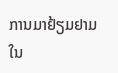ການມາຢ້ຽມຢາມໃນ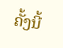ຄັ້ງນີ້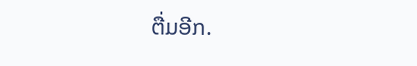ຕື່ມອີກ.